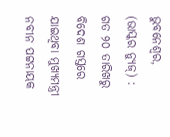ଭୁବନେଶ୍ୱର, (ଭାସ୍କର ନ୍ୟୁଜ୍) : ଗତ ୨୦ ତାରିଖରୁ ବିଦେଶ ଗସ୍ତରେ ଯାଇଥିବା ମୁଖ୍ୟମନ୍ତ୍ରୀ ନବୀନ ପଟ୍ଟନାୟକ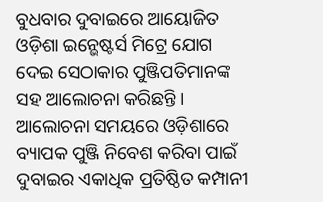ବୁଧବାର ଦୁବାଇରେ ଆୟୋଜିତ ଓଡ଼ିଶା ଇନ୍ଭେଷ୍ଟର୍ସ ମିଟ୍ରେ ଯୋଗ ଦେଇ ସେଠାକାର ପୁଞ୍ଜିପତିମାନଙ୍କ ସହ ଆଲୋଚନା କରିଛନ୍ତି । ଆଲୋଚନା ସମୟରେ ଓଡ଼ିଶାରେ ବ୍ୟାପକ ପୁଞ୍ଜି ନିବେଶ କରିବା ପାଇଁ ଦୁବାଇର ଏକାଧିକ ପ୍ରତିଷ୍ଠିତ କମ୍ପାନୀ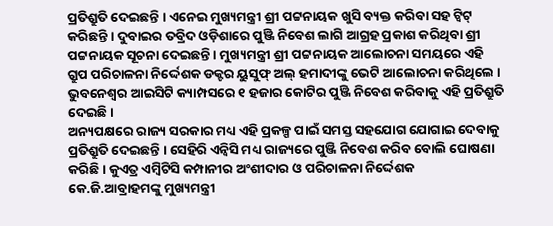ପ୍ରତିଶ୍ରୁତି ଦେଇଛନ୍ତି । ଏନେଇ ମୁଖ୍ୟମନ୍ତ୍ରୀ ଶ୍ରୀ ପଟ୍ଟନାୟକ ଖୁସି ବ୍ୟକ୍ତ କରିବା ସହ ଟ୍ୱିଟ୍ କରିଛନ୍ତି । ଦୁବାଇର ତବ୍ରିଦ ଓଡ଼ିଶାରେ ପୁଞ୍ଜି ନିବେଶ ଲାଗି ଆଗ୍ରହ ପ୍ରକାଶ କରିଥିବା ଶ୍ରୀ ପଟ୍ଟନାୟକ ସୂଚନା ଦେଇଛନ୍ତି । ମୁଖ୍ୟମନ୍ତ୍ରୀ ଶ୍ରୀ ପଟ୍ଟନାୟକ ଆଲୋଚନା ସମୟରେ ଏହି ଗ୍ରୁପ ପରିଚାଳନା ନିର୍ଦ୍ଦେଶକ ଡକ୍ଟର ୟୁସୁଫ୍ ଅଲ୍ ହମାଦୀଙ୍କୁ ଭେଟି ଆଲୋଚନା କରିଥିଲେ । ଭୁବନେଶ୍ୱର ଆଇସିଟି କ୍ୟାମ୍ପସରେ ୧ ହଜାର କୋଟିର ପୁଞ୍ଜି ନିବେଶ କରିବାକୁ ଏହି ପ୍ରତିଶ୍ରୁତି ଦେଇଛି ।
ଅନ୍ୟପକ୍ଷରେ ରାଜ୍ୟ ସରକାର ମଧ୍ୟ ଏହି ପ୍ରକଳ୍ପ ପାଇଁ ସମସ୍ତ ସହଯୋଗ ଯୋଗାଇ ଦେବାକୁ ପ୍ରତିଶ୍ରୁତି ଦେଇଛନ୍ତି । ସେହିରି ଏନ୍ବିସି ମଧ୍ୟ ରାଜ୍ୟରେ ପୁଞ୍ଜି ନିବେଶ କରିବ ବୋଲି ଘୋଷଣା କରିଛି । କୁଏତ୍ର ଏମ୍ବିଟିସି କମ୍ପାନୀର ଅଂଶୀଦାର ଓ ପରିଚାଳନା ନିର୍ଦ୍ଦେଶକ କେ.ଜି.ଆବ୍ରାହମଙ୍କୁ ମୁଖ୍ୟମନ୍ତ୍ରୀ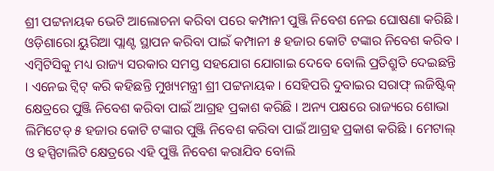ଶ୍ରୀ ପଟ୍ଟନାୟକ ଭେଟି ଆଲୋଚନା କରିବା ପରେ କମ୍ପାନୀ ପୁଞ୍ଜି ନିବେଶ ନେଇ ଘୋଷଣା କରିଛି । ଓଡ଼ିଶାରୋ ୟୁରିଆ ପ୍ଲାଣ୍ଟ ସ୍ଥାପନ କରିବା ପାଇଁ କମ୍ପାନୀ ୫ ହଜାର କୋଟି ଟଙ୍କାର ନିବେଶ କରିବ । ଏମ୍ବିଟିସିକୁ ମଧ୍ୟ ରାଜ୍ୟ ସରକାର ସମସ୍ତ ସହଯୋଗ ଯୋଗାଇ ଦେବେ ବୋଲି ପ୍ରତିଶ୍ରୁତି ଦେଇଛନ୍ତି । ଏନେଇ ଟ୍ୱିଟ୍ କରି କହିଛନ୍ତି ମୁଖ୍ୟମନ୍ତ୍ରୀ ଶ୍ରୀ ପଟ୍ଟନାୟକ । ସେହିପରି ଦୁବାଇର ସରାଫ୍ ଲଜିଷ୍ଟିକ୍ କ୍ଷେତ୍ରରେ ପୁଞ୍ଜି ନିବେଶ କରିବା ପାଇଁ ଆଗ୍ରହ ପ୍ରକାଶ କରିଛି । ଅନ୍ୟ ପକ୍ଷରେ ରାଜ୍ୟରେ ଶୋଭା ଲିମିଟେଡ୍ ୫ ହଜାର କୋଟି ଟଙ୍କାର ପୁଞ୍ଜି ନିବେଶ କରିବା ପାଇଁ ଆଗ୍ରହ ପ୍ରକାଶ କରିଛି । ମେଟାଲ୍ ଓ ହସ୍ପିଟାଲିଟି କ୍ଷେତ୍ରରେ ଏହି ପୁଞ୍ଜି ନିବେଶ କରାଯିବ ବୋଲି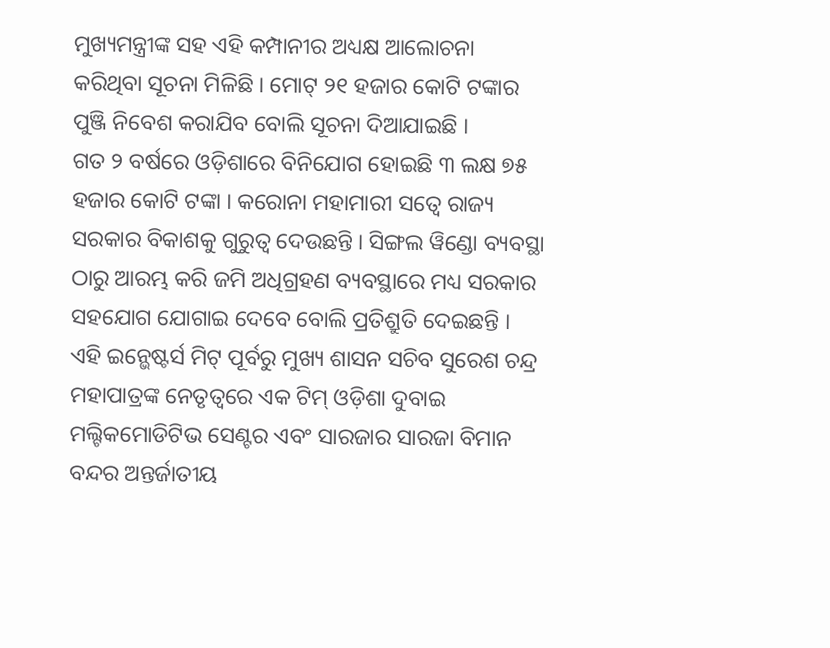ମୁଖ୍ୟମନ୍ତ୍ରୀଙ୍କ ସହ ଏହି କମ୍ପାନୀର ଅଧ୍ୟକ୍ଷ ଆଲୋଚନା କରିଥିବା ସୂଚନା ମିଳିଛି । ମୋଟ୍ ୨୧ ହଜାର କୋଟି ଟଙ୍କାର ପୁଞ୍ଜି ନିବେଶ କରାଯିବ ବୋଲି ସୂଚନା ଦିଆଯାଇଛି ।
ଗତ ୨ ବର୍ଷରେ ଓଡ଼ିଶାରେ ବିନିଯୋଗ ହୋଇଛି ୩ ଲକ୍ଷ ୭୫ ହଜାର କୋଟି ଟଙ୍କା । କରୋନା ମହାମାରୀ ସତ୍ୱେ ରାଜ୍ୟ ସରକାର ବିକାଶକୁ ଗୁରୁତ୍ୱ ଦେଉଛନ୍ତି । ସିଙ୍ଗଲ ୱିଣ୍ଡୋ ବ୍ୟବସ୍ଥା ଠାରୁ ଆରମ୍ଭ କରି ଜମି ଅଧିଗ୍ରହଣ ବ୍ୟବସ୍ଥାରେ ମଧ୍ୟ ସରକାର ସହଯୋଗ ଯୋଗାଇ ଦେବେ ବୋଲି ପ୍ରତିଶ୍ରୁତି ଦେଇଛନ୍ତି । ଏହି ଇନ୍ଭେଷ୍ଟର୍ସ ମିଟ୍ ପୂର୍ବରୁ ମୁଖ୍ୟ ଶାସନ ସଚିବ ସୁରେଶ ଚନ୍ଦ୍ର ମହାପାତ୍ରଙ୍କ ନେତୃତ୍ୱରେ ଏକ ଟିମ୍ ଓଡ଼ିଶା ଦୁବାଇ ମଲ୍ଟିକମୋଡିଟିଭ ସେଣ୍ଟର ଏବଂ ସାରଜାର ସାରଜା ବିମାନ ବନ୍ଦର ଅନ୍ତର୍ଜାତୀୟ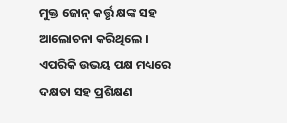ମୁକ୍ତ ଜୋନ୍ କର୍ତ୍ତୃ କ୍ଷଙ୍କ ସହ ଆଲୋଚନା କରିଥିଲେ । ଏପରିକି ଉଭୟ ପକ୍ଷ ମଧ୍ୟରେ ଦକ୍ଷତା ସହ ପ୍ରଶିକ୍ଷଣ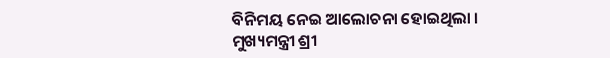ବିନିମୟ ନେଇ ଆଲୋଚନା ହୋଇଥିଲା । ମୁଖ୍ୟମନ୍ତ୍ରୀ ଶ୍ରୀ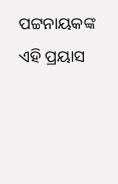ପଟ୍ଟନାୟକଙ୍କ ଏହି ପ୍ରୟାସ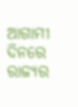ଆଗାମୀ ଦିନରେ ରାଜ୍ୟର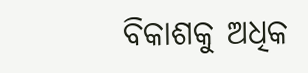ବିକାଶକୁ ଅଧିକ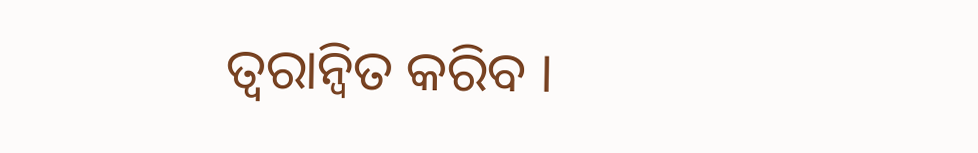ତ୍ୱରାନ୍ୱିତ କରିବ ।